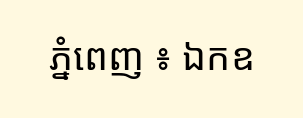ភ្នំពេញ ៖ ឯកឧ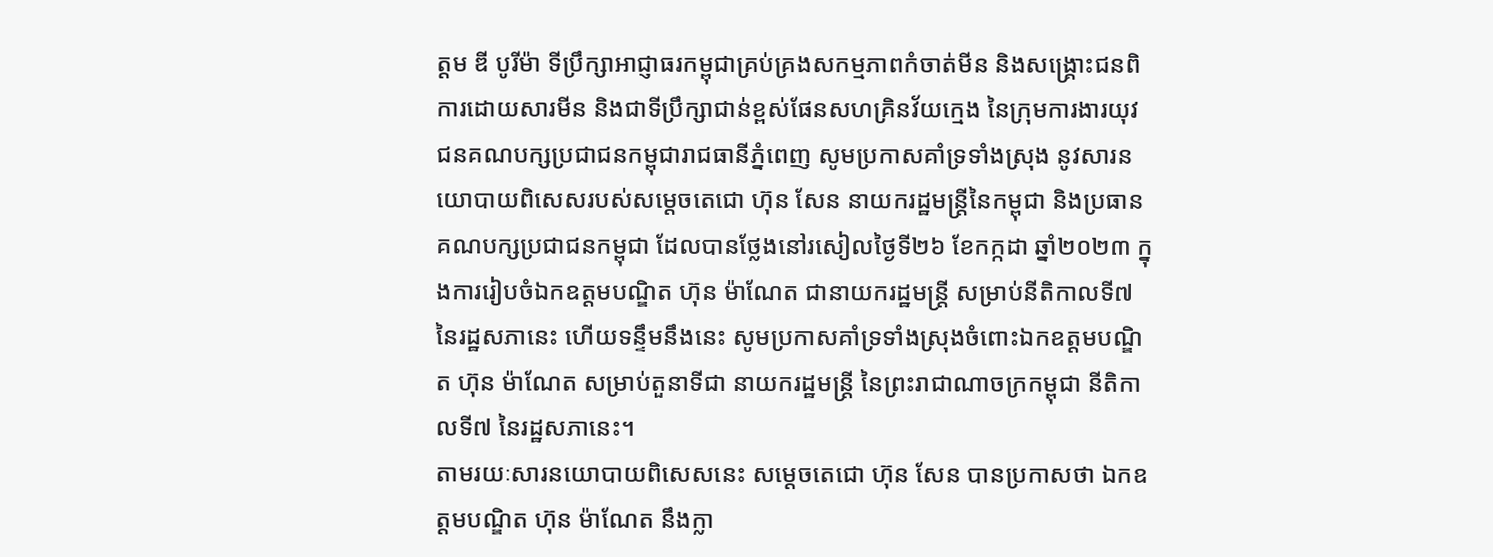ត្តម ឌី បូរីម៉ា ទីប្រឹក្សាអាជ្ញាធរកម្ពុជាគ្រប់គ្រងសកម្មភាពកំចាត់មីន និងសង្គ្រោះជនពិការដោយសារមីន និងជាទីប្រឹក្សាជាន់ខ្ពស់ផែនសហគ្រិនវ័យក្មេង នៃក្រុមការងារយុវជនគណបក្សប្រជាជនកម្ពុជារាជធានីភ្នំពេញ សូមប្រកាសគាំទ្រទាំងស្រុង នូវសារនយោបាយពិសេសរបស់សម្តេចតេជោ ហ៊ុន សែន នាយករដ្ឋមន្ត្រីនៃកម្ពុជា និងប្រធានគណបក្សប្រជាជនកម្ពុជា ដែលបានថ្លែងនៅរសៀលថ្ងៃទី២៦ ខែកក្កដា ឆ្នាំ២០២៣ ក្នុងការរៀបចំឯកឧត្តមបណ្ឌិត ហ៊ុន ម៉ាណែត ជានាយករដ្ឋមន្រ្តី សម្រាប់នីតិកាលទី៧ នៃរដ្ឋសភានេះ ហើយទន្ទឹមនឹងនេះ សូមប្រកាសគាំទ្រទាំងស្រុងចំពោះឯកឧត្តមបណ្ឌិត ហ៊ុន ម៉ាណែត សម្រាប់តួនាទីជា នាយករដ្ឋមន្រ្តី នៃព្រះរាជាណាចក្រកម្ពុជា នីតិកាលទី៧ នៃរដ្ឋសភានេះ។
តាមរយៈសារនយោបាយពិសេសនេះ សម្តេចតេជោ ហ៊ុន សែន បានប្រកាសថា ឯកឧត្តមបណ្ឌិត ហ៊ុន ម៉ាណែត នឹងក្លា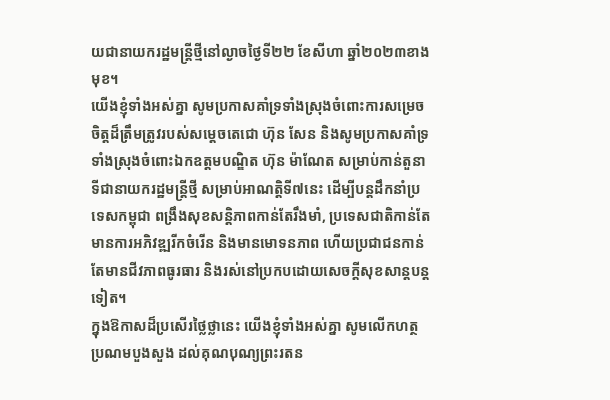យជានាយករដ្ឋមន្ត្រីថ្មីនៅល្ងាចថ្ងៃទី២២ ខែសីហា ឆ្នាំ២០២៣ខាងមុខ។
យើងខ្ញុំទាំងអស់គ្នា សូមប្រកាសគាំទ្រទាំងស្រុងចំពោះការសម្រេចចិត្តដ៏ត្រឹមត្រូវរបស់សម្តេចតេជោ ហ៊ុន សែន និងសូមប្រកាសគាំទ្រទាំងស្រុងចំពោះឯកឧត្តមបណ្ឌិត ហ៊ុន ម៉ាណែត សម្រាប់កាន់តួនាទីជានាយករដ្ឋមន្រ្តីថ្មី សម្រាប់អាណត្តិទី៧នេះ ដើម្បីបន្តដឹកនាំប្រទេសកម្ពុជា ពង្រឹងសុខសន្តិភាពកាន់តែរឹងមាំ, ប្រទេសជាតិកាន់តែមានការអភិវឌ្ឍរីកចំរើន និងមានមោទនភាព ហើយប្រជាជនកាន់តែមានជីវភាពធូរធារ និងរស់នៅប្រកបដោយសេចក្តីសុខសាន្តបន្តទៀត។
ក្នុងឱកាសដ៏ប្រសើរថ្លៃថ្លានេះ យើងខ្ញុំទាំងអស់គ្នា សូមលើកហត្ថប្រណមបួងសួង ដល់គុណបុណ្យព្រះរតន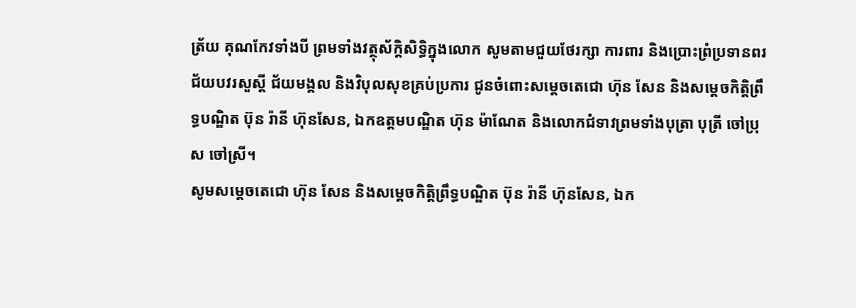ត្រ័យ គុណកែវទាំងបី ព្រមទាំងវត្ថុស័ក្តិសិទ្ធិក្នុងលោក សូមតាមជួយថែរក្សា ការពារ និងប្រោះព្រំប្រទានពរជ័យបវរសួស្តី ជ័យមង្គល និងវិបុលសុខគ្រប់ប្រការ ជូនចំពោះសម្តេចតេជោ ហ៊ុន សែន និងសម្តេចកិត្តិព្រឹទ្ធបណ្ឌិត ប៊ុន រ៉ានី ហ៊ុនសែន, ឯកឧត្តមបណ្ឌិត ហ៊ុន ម៉ាណែត និងលោកជំទាវព្រមទាំងបុត្រា បុត្រី ចៅប្រុស ចៅស្រី។
សូមសម្តេចតេជោ ហ៊ុន សែន និងសម្តេចកិត្តិព្រឹទ្ធបណ្ឌិត ប៊ុន រ៉ានី ហ៊ុនសែន, ឯក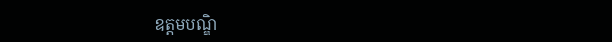ឧត្តមបណ្ឌិ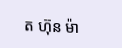ត ហ៊ុន ម៉ា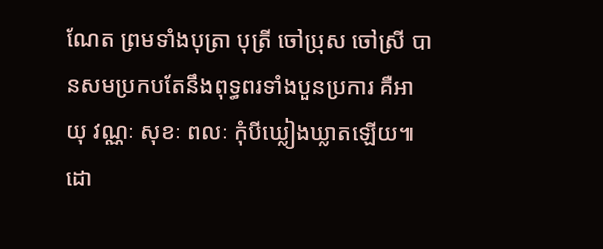ណែត ព្រមទាំងបុត្រា បុត្រី ចៅប្រុស ចៅស្រី បានសមប្រកបតែនឹងពុទ្ធពរទាំងបួនប្រការ គឺអាយុ វណ្ណៈ សុខៈ ពលៈ កុំបីឃ្លៀងឃ្លាតឡើយ៕ដោ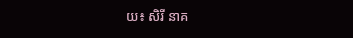យ៖ សិរី នាគ